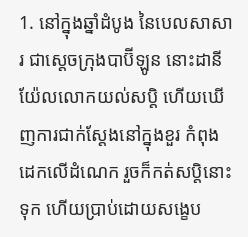1. នៅក្នុងឆ្នាំដំបូង នៃបេលសាសារ ជាស្តេចក្រុងបាប៊ីឡូន នោះដានីយ៉ែលលោកយល់សប្តិ ហើយឃើញការជាក់ស្តែងនៅក្នុងខួរ កំពុងដេកលើដំណេក រួចក៏កត់សប្តិនោះទុក ហើយប្រាប់ដោយសង្ខេប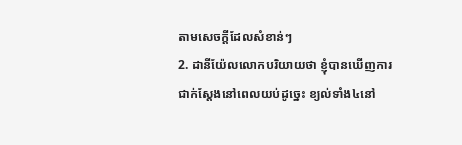តាមសេចក្ដីដែលសំខាន់ៗ
2. ដានីយ៉ែលលោកបរិយាយថា ខ្ញុំបានឃើញការជាក់ស្តែងនៅពេលយប់ដូច្នេះ ខ្យល់ទាំង៤នៅ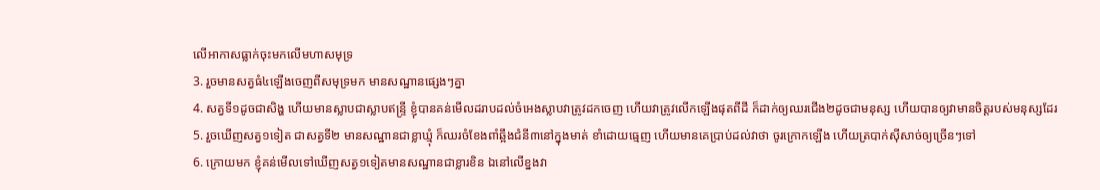លើអាកាសធ្លាក់ចុះមកលើមហាសមុទ្រ
3. រួចមានសត្វធំ៤ឡើងចេញពីសមុទ្រមក មានសណ្ឋានផ្សេងៗគ្នា
4. សត្វទី១ដូចជាសិង្ហ ហើយមានស្លាបជាស្លាបឥន្ទ្រី ខ្ញុំបានគន់មើលដរាបដល់ចំអេងស្លាបវាត្រូវដកចេញ ហើយវាត្រូវលើកឡើងផុតពីដី ក៏ដាក់ឲ្យឈរជើង២ដូចជាមនុស្ស ហើយបានឲ្យវាមានចិត្តរបស់មនុស្សដែរ
5. រួចឃើញសត្វ១ទៀត ជាសត្វទី២ មានសណ្ឋានជាខ្លាឃ្មុំ ក៏ឈរចំខែងពាំឆ្អឹងជំនី៣នៅក្នុងមាត់ ខាំដោយធ្មេញ ហើយមានគេប្រាប់ដល់វាថា ចូរក្រោកឡើង ហើយត្របាក់ស៊ីសាច់ឲ្យច្រើនៗទៅ
6. ក្រោយមក ខ្ញុំគន់មើលទៅឃើញសត្វ១ទៀតមានសណ្ឋានជាខ្លារខិន ឯនៅលើខ្នងវា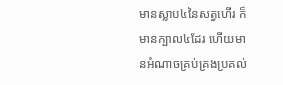មានស្លាប៤នៃសត្វហើរ ក៏មានក្បាល៤ដែរ ហើយមានអំណាចគ្រប់គ្រងប្រគល់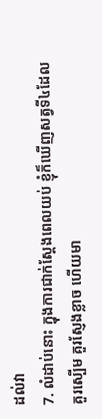ដល់វា
7. លំដាប់នោះ ក្នុងការជាក់ស្តែងពេលយប់ ខ្ញុំក៏ឃើញសត្វទី៤ដែលគួរស្បើម គួរស្ញែងខ្លាច ហើយមា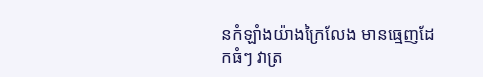នកំឡាំងយ៉ាងក្រៃលែង មានធ្មេញដែកធំៗ វាត្រ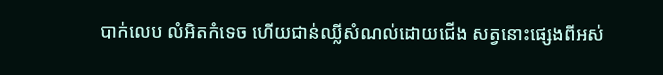បាក់លេប លំអិតកំទេច ហើយជាន់ឈ្លីសំណល់ដោយជើង សត្វនោះផ្សេងពីអស់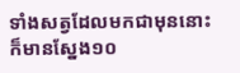ទាំងសត្វដែលមកជាមុននោះក៏មានស្នែង១០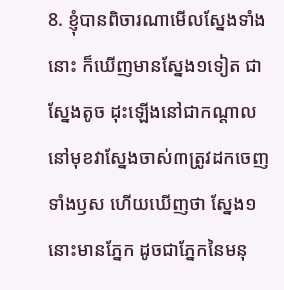8. ខ្ញុំបានពិចារណាមើលស្នែងទាំងនោះ ក៏ឃើញមានស្នែង១ទៀត ជាស្នែងតូច ដុះឡើងនៅជាកណ្តាល នៅមុខវាស្នែងចាស់៣ត្រូវដកចេញទាំងឫស ហើយឃើញថា ស្នែង១នោះមានភ្នែក ដូចជាភ្នែកនៃមនុ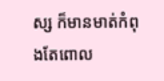ស្ស ក៏មានមាត់កំពុងតែពោល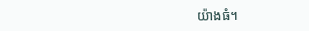យ៉ាងធំ។